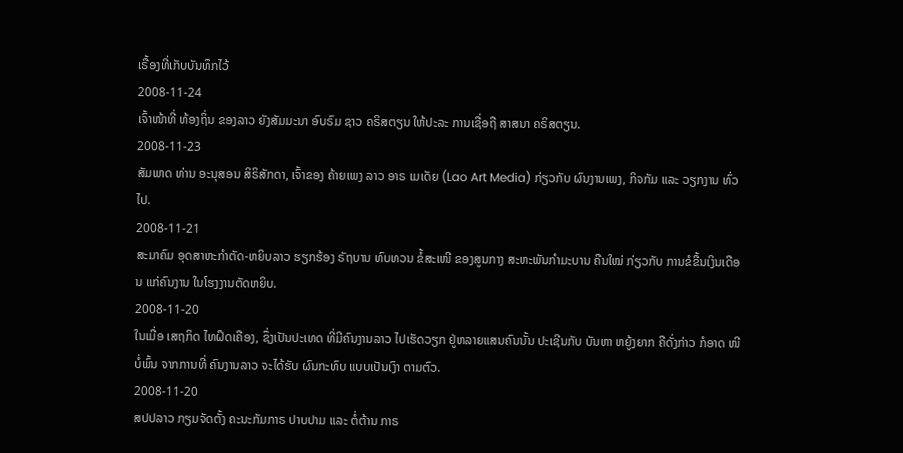ເຣື້ອງທີ່ເກັບບັນທຶກໄວ້
2008-11-24
ເຈົ້າໜ້າທີ່ ທ້ອງຖິ່ນ ຂອງລາວ ຍັງສັມມະນາ ອົບຣົມ ຊາວ ຄຣິສຕຽນ ໃຫ້ປະລະ ການເຊື່ອຖື ສາສນາ ຄຣິສຕຽນ.
2008-11-23
ສັມພາດ ທ່ານ ອະນຸສອນ ສິຣິສັກດາ, ເຈົ້າຂອງ ຄ້າຍເພງ ລາວ ອາຣ ເມເດັຍ (Lao Art Media) ກ່ຽວກັບ ຜົນງານເພງ, ກິຈກັມ ແລະ ວຽກງານ ທົ່ວໄປ.
2008-11-21
ສະມາຄົມ ອຸດສາຫະກໍາຕັດ-ຫຍິບລາວ ຮຽກຮ້ອງ ຣັຖບານ ທົບທວນ ຂໍ້ສະເໜີ ຂອງສູນກາງ ສະຫະພັນກໍາມະບານ ຄືນໃໝ່ ກ່ຽວກັບ ການຂໍຂື້ນເງິນເດືອນ ແກ່ຄົນງານ ໃນໂຮງງານຕັດຫຍິບ.
2008-11-20
ໃນເມື່ອ ເສຖກິດ ໄທຝຶດເຄືອງ, ຊຶ່ງເປັນປະເທດ ທີ່ມີຄົນງານລາວ ໄປເຮັດວຽກ ຢູ່ຫລາຍແສນຄົນນັ້ນ ປະເຊີນກັບ ບັນຫາ ຫຍູ້ງຍາກ ຄືດັ່ງກ່າວ ກໍອາດ ໜີບໍ່ພົ້ນ ຈາກການທີ່ ຄົນງານລາວ ຈະໄດ້ຮັບ ຜົນກະທົບ ແບບເປັນເງົາ ຕາມຕົວ.
2008-11-20
ສປປລາວ ກຽມຈັດຕັ້ງ ຄະນະກັມກາຣ ປາບປາມ ແລະ ຕໍ່ຕ້ານ ກາຣ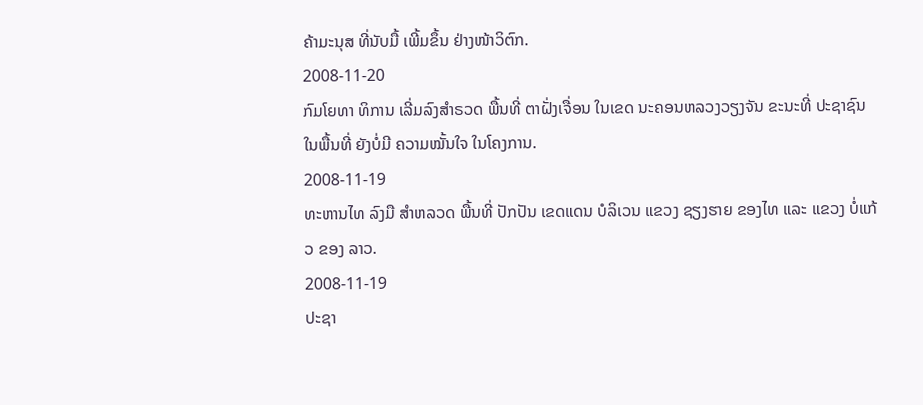ຄ້າມະນຸສ ທີ່ນັບມື້ ເພີ້ມຂຶ້ນ ຢ່າງໜ້າວິຕົກ.
2008-11-20
ກົມໂຍທາ ທິການ ເລີ່ມລົງສໍາຣວດ ພື້ນທີ່ ຕາຝັ່ງເຈື່ອນ ໃນເຂດ ນະຄອນຫລວງວຽງຈັນ ຂະນະທີ່ ປະຊາຊົນ ໃນພື້ນທີ່ ຍັງບໍ່ມີ ຄວາມໝັ້ນໃຈ ໃນໂຄງການ.
2008-11-19
ທະຫານໄທ ລົງມື ສຳຫລວດ ພື້ນທີ່ ປັກປັນ ເຂດແດນ ບໍລິເວນ ແຂວງ ຊຽງຮາຍ ຂອງໄທ ແລະ ແຂວງ ບໍ່ແກ້ວ ຂອງ ລາວ.
2008-11-19
ປະຊາ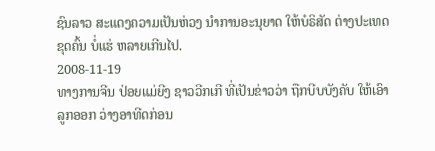ຊົນລາວ ສະແດງຄວາມເປັນຫ່ວງ ນໍາການອະນຸຍາດ ໃຫ້ບໍຣິສັດ ຕ່າງປະເທດ ຂຸດຄົ້ນ ບໍ່ແຮ່ ຫລາຍເກີນໄປ.
2008-11-19
ທາງການຈີນ ປ່ອຍແມ່ຍີງ ຊາວວີກເກີ ທີ່ເປັນຂ່າວວ່າ ຖືກບີບບັງຄັບ ໃຫ້ເອົາລູກອອກ ວ່າງອາທີດກ່ອນ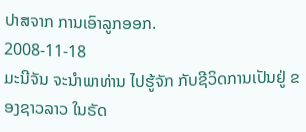ປາສຈາກ ການເອົາລູກອອກ.
2008-11-18
ມະນີຈັນ ຈະນໍາພາທ່ານ ໄປຮູ້ຈັກ ກັບຊີວິດການເປັນຢູ່ ຂອງຊາວລາວ ໃນຣັດ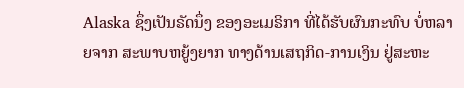Alaska ຊຶ່ງເປັນຣັດນຶ່ງ ຂອງອະເມຣິກາ ທີ່ໄດ້ຮັບຜົນກະທົບ ບໍ່ຫລາຍຈາກ ສະພາບຫຍູ້ງຍາກ ທາງດ້ານເສຖກິດ-ການເງິນ ຢູ່ສະຫະ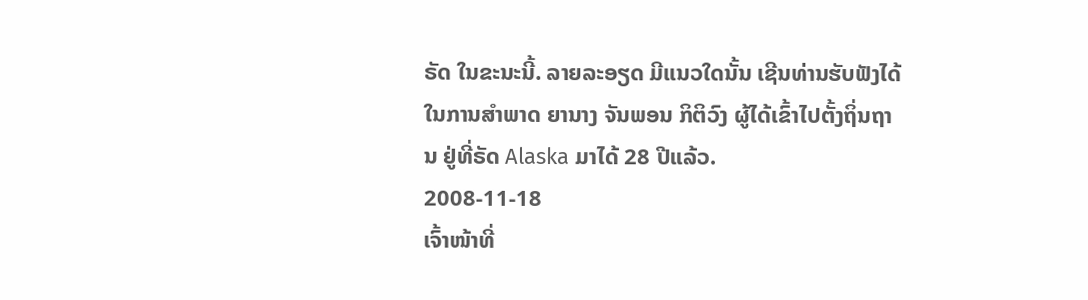ຣັດ ໃນຂະນະນີ້. ລາຍລະອຽດ ມີແນວໃດນັ້ນ ເຊີນທ່ານຮັບຟັງໄດ້ ໃນການສໍາພາດ ຍານາງ ຈັນພອນ ກິຕິວົງ ຜູ້ໄດ້ເຂົ້າໄປຕັ້ງຖິ່ນຖານ ຢູ່ທີ່ຣັດ Alaska ມາໄດ້ 28 ປີແລ້ວ.
2008-11-18
ເຈົ້າໜ້າທີ່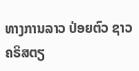ທາງການລາວ ປ່ອຍຕົວ ຊາວຄຣິສຕຽ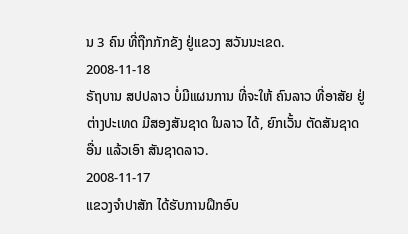ນ 3 ຄົນ ທີ່ຖືກກັກຂັງ ຢູ່ແຂວງ ສວັນນະເຂດ.
2008-11-18
ຣັຖບານ ສປປລາວ ບໍ່ມີແຜນການ ທີ່ຈະໃຫ້ ຄົນລາວ ທີ່ອາສັຍ ຢູ່ຕ່າງປະເທດ ມີສອງສັນຊາດ ໃນລາວ ໄດ້, ຍົກເວັ້ນ ຕັດສັນຊາດອື່ນ ແລ້ວເອົາ ສັນຊາດລາວ.
2008-11-17
ແຂວງຈໍາປາສັກ ໄດ້ຮັບການຝຶກອົບ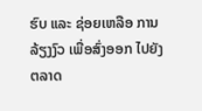ຮົບ ແລະ ຊ່ອຍເຫລືອ ການລ້ຽງງົວ ເພື່ອສົ່ງອອກ ໄປຍັງຕລາດ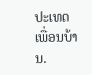ປະເທດເພື່ອນບ້ານ.